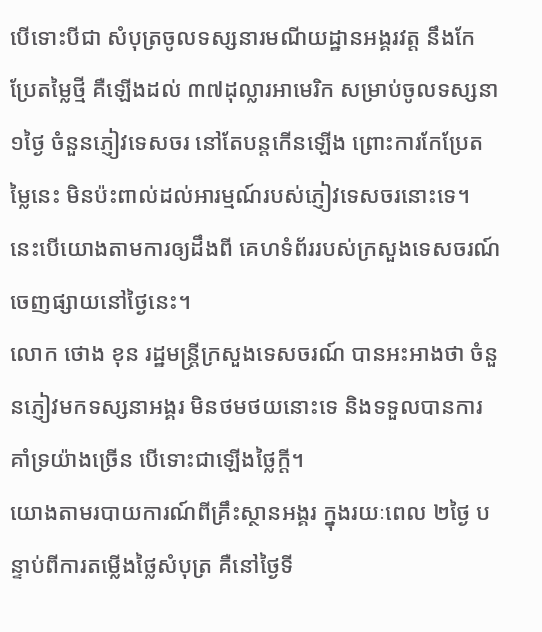បើទោះបីជា សំបុត្រចូលទស្សនារមណីយដ្ឋានអង្គរវត្ត នឹងកែប្រែតម្លៃថ្មី គឺឡើងដល់ ៣៧ដុល្លារអាមេរិក សម្រាប់ចូលទស្សនា ១ថ្ងៃ ចំនួនភ្ញៀវទេសចរ នៅតែបន្តកើនឡើង ព្រោះការកែប្រែតម្លៃនេះ មិនប៉ះពាល់ដល់អារម្មណ៍របស់ភ្ញៀវទេសចរនោះទេ។ នេះបើយោងតាមការឲ្យដឹងពី គេហទំព័ររបស់ក្រសួងទេសចរណ៍ ចេញផ្សាយនៅថ្ងៃនេះ។
លោក ថោង ខុន រដ្ឋមន្រ្តីក្រសួងទេសចរណ៍ បានអះអាងថា ចំនួនភ្ញៀវមកទស្សនាអង្គរ មិនថមថយនោះទេ និងទទួលបានការគាំទ្រយ៉ាងច្រើន បើទោះជាឡើងថ្លៃក្តី។
យោងតាមរបាយការណ៍ពីគ្រឹះស្ថានអង្គរ ក្នុងរយៈពេល ២ថ្ងៃ បន្ទាប់ពីការតម្លើងថ្លៃសំបុត្រ គឺនៅថ្ងៃទី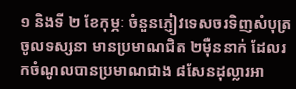១ និងទី ២ ខែកុម្ភៈ ចំនួនភ្ញៀវទេសចរទិញសំបុត្រចូលទស្សនា មានប្រមាណជិត ២ម៉ឺននាក់ ដែលរកចំណូលបានប្រមាណជាង ៨សែនដុល្លារអា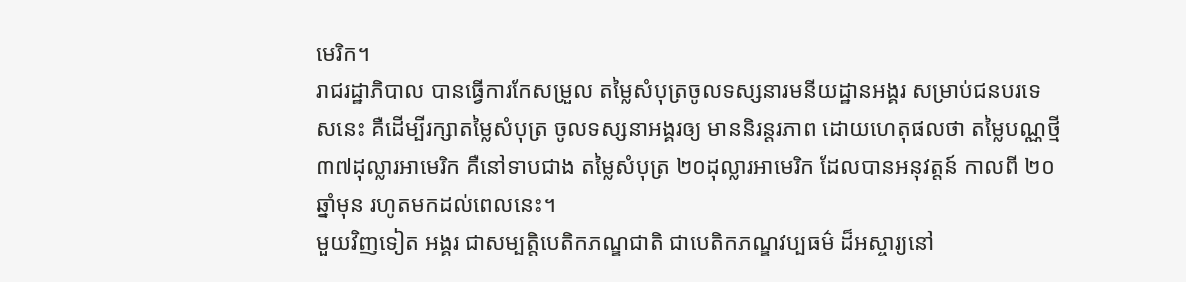មេរិក។
រាជរដ្ឋាភិបាល បានធ្វើការកែសម្រួល តម្លៃសំបុត្រចូលទស្សនារមនីយដ្ឋានអង្គរ សម្រាប់ជនបរទេសនេះ គឺដើម្បីរក្សាតម្លៃសំបុត្រ ចូលទស្សនាអង្គរឲ្យ មាននិរន្តរភាព ដោយហេតុផលថា តម្លៃបណ្ណថ្មី ៣៧ដុល្លារអាមេរិក គឺនៅទាបជាង តម្លៃសំបុត្រ ២០ដុល្លារអាមេរិក ដែលបានអនុវត្តន៍ កាលពី ២០ឆ្នាំមុន រហូតមកដល់ពេលនេះ។
មួយវិញទៀត អង្គរ ជាសម្បត្តិបេតិកភណ្ឌជាតិ ជាបេតិកភណ្ឌវប្បធម៌ ដ៏អស្ចារ្យនៅ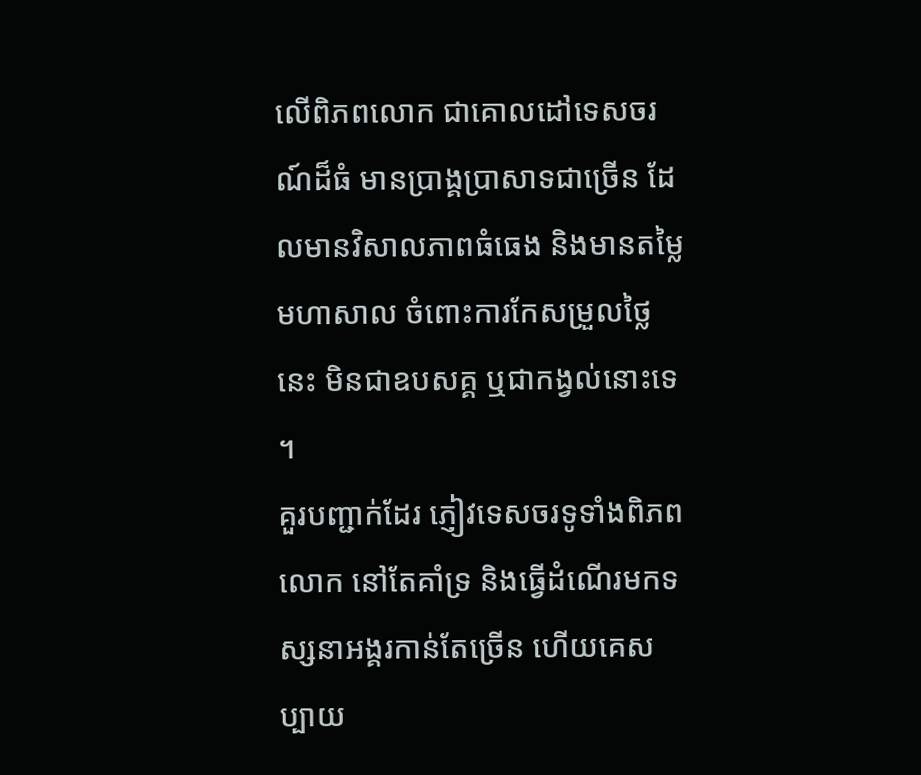លើពិភពលោក ជាគោលដៅទេសចរណ៍ដ៏ធំ មានប្រាង្គប្រាសាទជាច្រើន ដែលមានវិសាលភាពធំធេង និងមានតម្លៃ មហាសាល ចំពោះការកែសម្រួលថ្លៃនេះ មិនជាឧបសគ្គ ឬជាកង្វល់នោះទេ ។
គួរបញ្ជាក់ដែរ ភ្ញៀវទេសចរទូទាំងពិភពលោក នៅតែគាំទ្រ និងធ្វើដំណើរមកទស្សនាអង្គរកាន់តែច្រើន ហើយគេសប្បាយ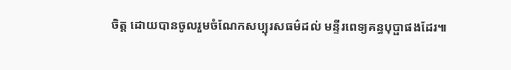ចិត្ត ដោយបានចូលរួមចំណែកសប្បុរសធម៌ដល់ មន្ទីរពេទ្យគន្ធបុប្ផាផងដែរ៕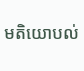មតិយោបល់